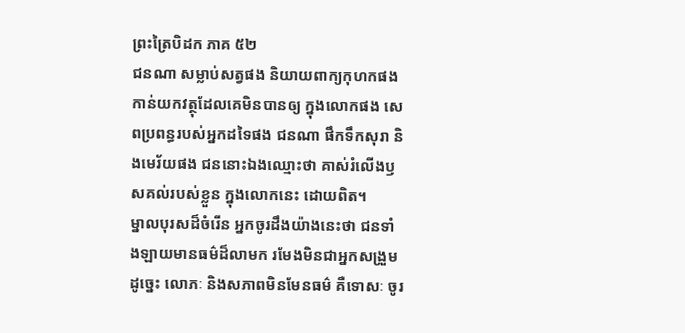ព្រះត្រៃបិដក ភាគ ៥២
ជនណា សម្លាប់សត្វផង និយាយពាក្យកុហកផង កាន់យកវត្ថុដែលគេមិនបានឲ្យ ក្នុងលោកផង សេពប្រពន្ធរបស់អ្នកដទៃផង ជនណា ផឹកទឹកសុរា និងមេរ័យផង ជននោះឯងឈ្មោះថា គាស់រំលើងឫសគល់របស់ខ្លួន ក្នុងលោកនេះ ដោយពិត។
ម្នាលបុរសដ៏ចំរើន អ្នកចូរដឹងយ៉ាងនេះថា ជនទាំងឡាយមានធម៌ដ៏លាមក រមែងមិនជាអ្នកសង្រួមដូច្នេះ លោភៈ និងសភាពមិនមែនធម៌ គឺទោសៈ ចូរ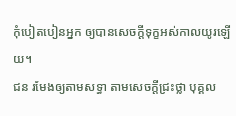កុំបៀតបៀនអ្នក ឲ្យបានសេចក្តីទុក្ខអស់កាលយូរឡើយ។
ជន រមែងឲ្យតាមសទ្ធា តាមសេចក្តីជ្រះថ្លា បុគ្គល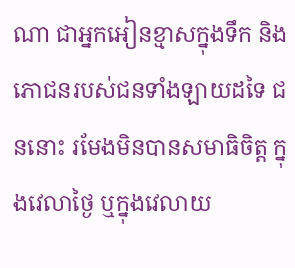ណា ជាអ្នកអៀនខ្មាសក្នុងទឹក និងភោជនរបស់ជនទាំងឡាយដទៃ ជននោះ រមែងមិនបានសមាធិចិត្ត ក្នុងវេលាថ្ងៃ ឬក្នុងវេលាយ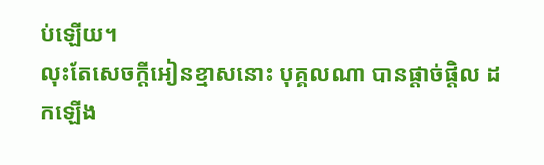ប់ឡើយ។
លុះតែសេចក្តីអៀនខ្មាសនោះ បុគ្គលណា បានផ្តាច់ផ្តិល ដកឡើង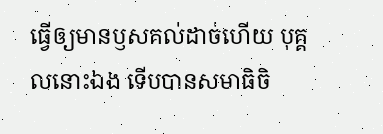ធ្វើឲ្យមានឫសគល់ដាច់ហើយ បុគ្គលនោះឯង ទើបបានសមាធិចិ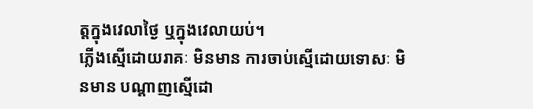ត្តក្នុងវេលាថ្ងៃ ឬក្នុងវេលាយប់។
ភ្លើងស្មើដោយរាគៈ មិនមាន ការចាប់ស្មើដោយទោសៈ មិនមាន បណ្តាញស្មើដោ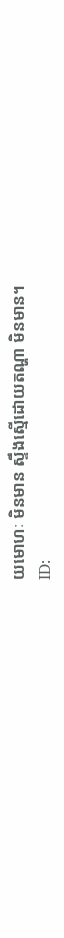យមោហៈ មិនមាន ស្ទឹងស្មើដោយតណ្ហា មិនមាន។
ID: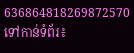636864818269872570
ទៅកាន់ទំព័រ៖